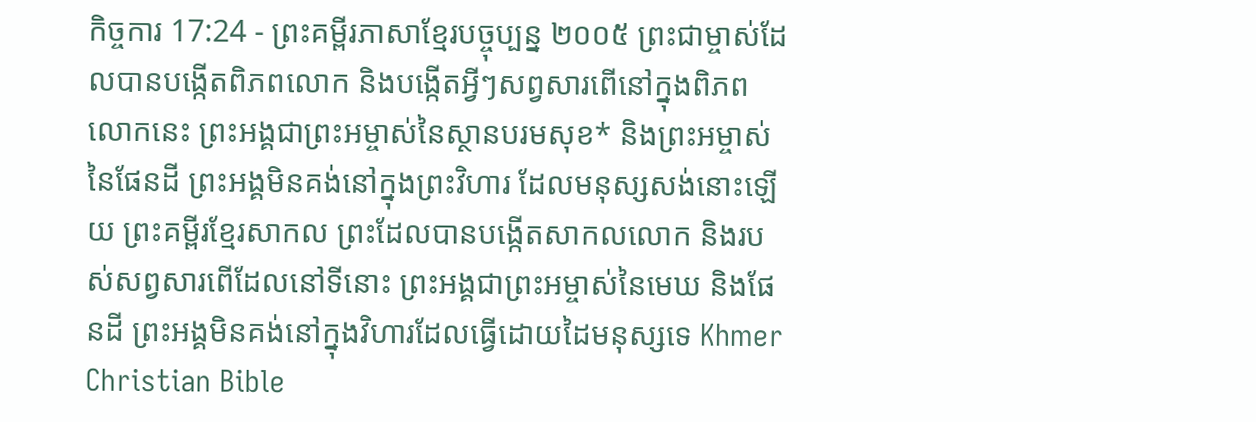កិច្ចការ 17:24 - ព្រះគម្ពីរភាសាខ្មែរបច្ចុប្បន្ន ២០០៥ ព្រះជាម្ចាស់ដែលបានបង្កើតពិភពលោក និងបង្កើតអ្វីៗសព្វសារពើនៅក្នុងពិភពលោកនេះ ព្រះអង្គជាព្រះអម្ចាស់នៃស្ថានបរមសុខ* និងព្រះអម្ចាស់នៃផែនដី ព្រះអង្គមិនគង់នៅក្នុងព្រះវិហារ ដែលមនុស្សសង់នោះឡើយ ព្រះគម្ពីរខ្មែរសាកល ព្រះដែលបានបង្កើតសាកលលោក និងរបស់សព្វសារពើដែលនៅទីនោះ ព្រះអង្គជាព្រះអម្ចាស់នៃមេឃ និងផែនដី ព្រះអង្គមិនគង់នៅក្នុងវិហារដែលធ្វើដោយដៃមនុស្សទេ Khmer Christian Bible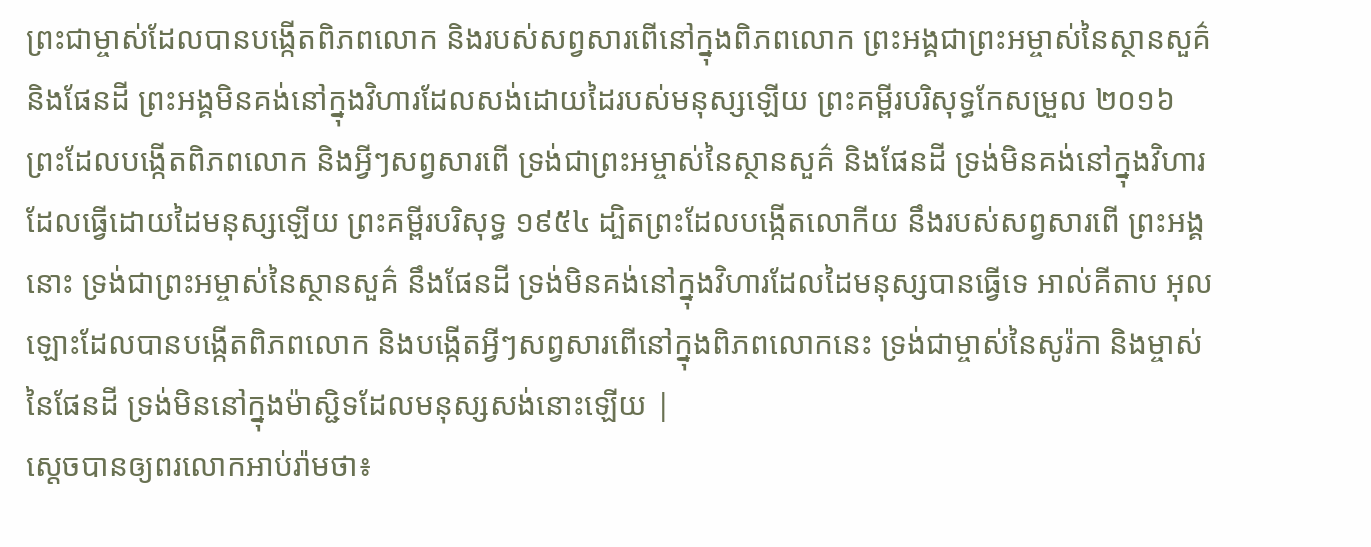ព្រះជាម្ចាស់ដែលបានបង្កើតពិភពលោក និងរបស់សព្វសារពើនៅក្នុងពិភពលោក ព្រះអង្គជាព្រះអម្ចាស់នៃស្ថានសួគ៌ និងផែនដី ព្រះអង្គមិនគង់នៅក្នុងវិហារដែលសង់ដោយដៃរបស់មនុស្សឡើយ ព្រះគម្ពីរបរិសុទ្ធកែសម្រួល ២០១៦ ព្រះដែលបង្កើតពិភពលោក និងអ្វីៗសព្វសារពើ ទ្រង់ជាព្រះអម្ចាស់នៃស្ថានសួគ៌ និងផែនដី ទ្រង់មិនគង់នៅក្នុងវិហារដែលធ្វើដោយដៃមនុស្សឡើយ ព្រះគម្ពីរបរិសុទ្ធ ១៩៥៤ ដ្បិតព្រះដែលបង្កើតលោកីយ នឹងរបស់សព្វសារពើ ព្រះអង្គនោះ ទ្រង់ជាព្រះអម្ចាស់នៃស្ថានសួគ៌ នឹងផែនដី ទ្រង់មិនគង់នៅក្នុងវិហារដែលដៃមនុស្សបានធ្វើទេ អាល់គីតាប អុលឡោះដែលបានបង្កើតពិភពលោក និងបង្កើតអ្វីៗសព្វសារពើនៅក្នុងពិភពលោកនេះ ទ្រង់ជាម្ចាស់នៃសូរ៉កា និងម្ចាស់នៃផែនដី ទ្រង់មិននៅក្នុងម៉ាស្ជិទដែលមនុស្សសង់នោះឡើយ |
ស្ដេចបានឲ្យពរលោកអាប់រ៉ាមថា៖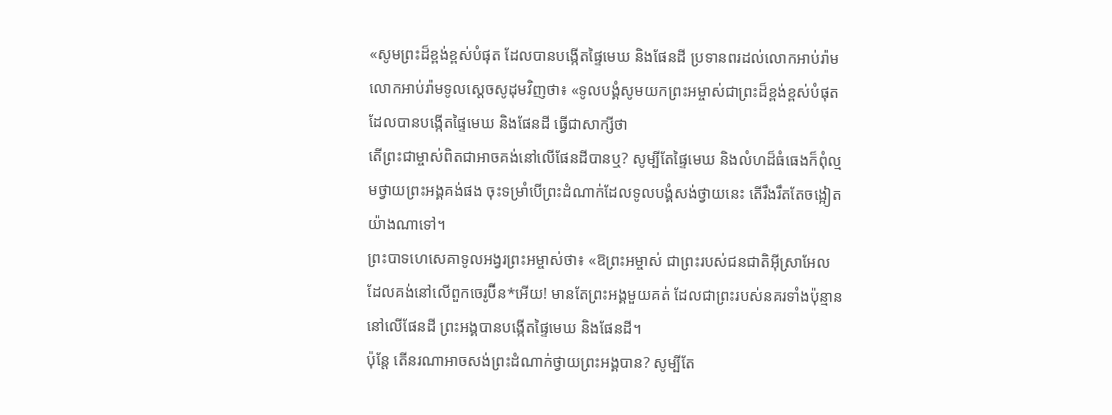«សូមព្រះដ៏ខ្ពង់ខ្ពស់បំផុត ដែលបានបង្កើតផ្ទៃមេឃ និងផែនដី ប្រទានពរដល់លោកអាប់រ៉ាម
លោកអាប់រ៉ាមទូលស្ដេចសូដុមវិញថា៖ «ទូលបង្គំសូមយកព្រះអម្ចាស់ជាព្រះដ៏ខ្ពង់ខ្ពស់បំផុត ដែលបានបង្កើតផ្ទៃមេឃ និងផែនដី ធ្វើជាសាក្សីថា
តើព្រះជាម្ចាស់ពិតជាអាចគង់នៅលើផែនដីបានឬ? សូម្បីតែផ្ទៃមេឃ និងលំហដ៏ធំធេងក៏ពុំល្មមថ្វាយព្រះអង្គគង់ផង ចុះទម្រាំបើព្រះដំណាក់ដែលទូលបង្គំសង់ថ្វាយនេះ តើរឹងរឹតតែចង្អៀតយ៉ាងណាទៅ។
ព្រះបាទហេសេគាទូលអង្វរព្រះអម្ចាស់ថា៖ «ឱព្រះអម្ចាស់ ជាព្រះរបស់ជនជាតិអ៊ីស្រាអែល ដែលគង់នៅលើពួកចេរូប៊ីន*អើយ! មានតែព្រះអង្គមួយគត់ ដែលជាព្រះរបស់នគរទាំងប៉ុន្មាននៅលើផែនដី ព្រះអង្គបានបង្កើតផ្ទៃមេឃ និងផែនដី។
ប៉ុន្តែ តើនរណាអាចសង់ព្រះដំណាក់ថ្វាយព្រះអង្គបាន? សូម្បីតែ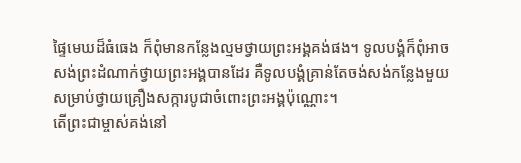ផ្ទៃមេឃដ៏ធំធេង ក៏ពុំមានកន្លែងល្មមថ្វាយព្រះអង្គគង់ផង។ ទូលបង្គំក៏ពុំអាចសង់ព្រះដំណាក់ថ្វាយព្រះអង្គបានដែរ គឺទូលបង្គំគ្រាន់តែចង់សង់កន្លែងមួយ សម្រាប់ថ្វាយគ្រឿងសក្ការបូជាចំពោះព្រះអង្គប៉ុណ្ណោះ។
តើព្រះជាម្ចាស់គង់នៅ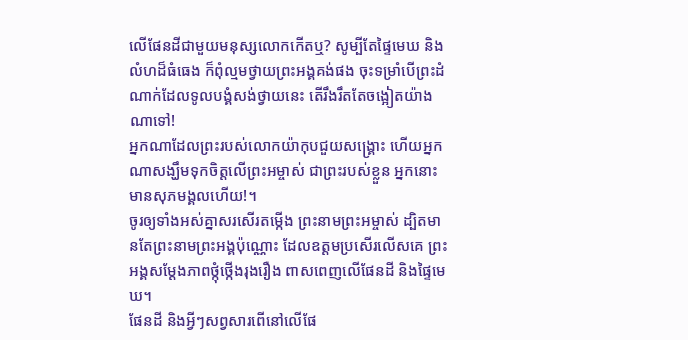លើផែនដីជាមួយមនុស្សលោកកើតឬ? សូម្បីតែផ្ទៃមេឃ និងលំហដ៏ធំធេង ក៏ពុំល្មមថ្វាយព្រះអង្គគង់ផង ចុះទម្រាំបើព្រះដំណាក់ដែលទូលបង្គំសង់ថ្វាយនេះ តើរឹងរឹតតែចង្អៀតយ៉ាងណាទៅ!
អ្នកណាដែលព្រះរបស់លោកយ៉ាកុបជួយសង្គ្រោះ ហើយអ្នកណាសង្ឃឹមទុកចិត្តលើព្រះអម្ចាស់ ជាព្រះរបស់ខ្លួន អ្នកនោះមានសុភមង្គលហើយ!។
ចូរឲ្យទាំងអស់គ្នាសរសើរតម្កើង ព្រះនាមព្រះអម្ចាស់ ដ្បិតមានតែព្រះនាមព្រះអង្គប៉ុណ្ណោះ ដែលឧត្ដមប្រសើរលើសគេ ព្រះអង្គសម្តែងភាពថ្កុំថ្កើងរុងរឿង ពាសពេញលើផែនដី និងផ្ទៃមេឃ។
ផែនដី និងអ្វីៗសព្វសារពើនៅលើផែ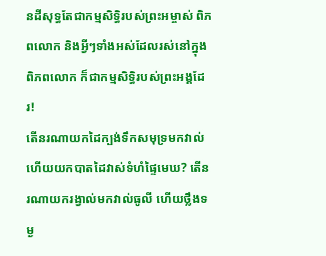នដីសុទ្ធតែជាកម្មសិទ្ធិរបស់ព្រះអម្ចាស់ ពិភពលោក និងអ្វីៗទាំងអស់ដែលរស់នៅក្នុង ពិភពលោក ក៏ជាកម្មសិទ្ធិរបស់ព្រះអង្គដែរ!
តើនរណាយកដៃក្បង់ទឹកសមុទ្រមកវាល់ ហើយយកបាតដៃវាស់ទំហំផ្ទៃមេឃ? តើនរណាយករង្វាល់មកវាល់ធូលី ហើយថ្លឹងទម្ង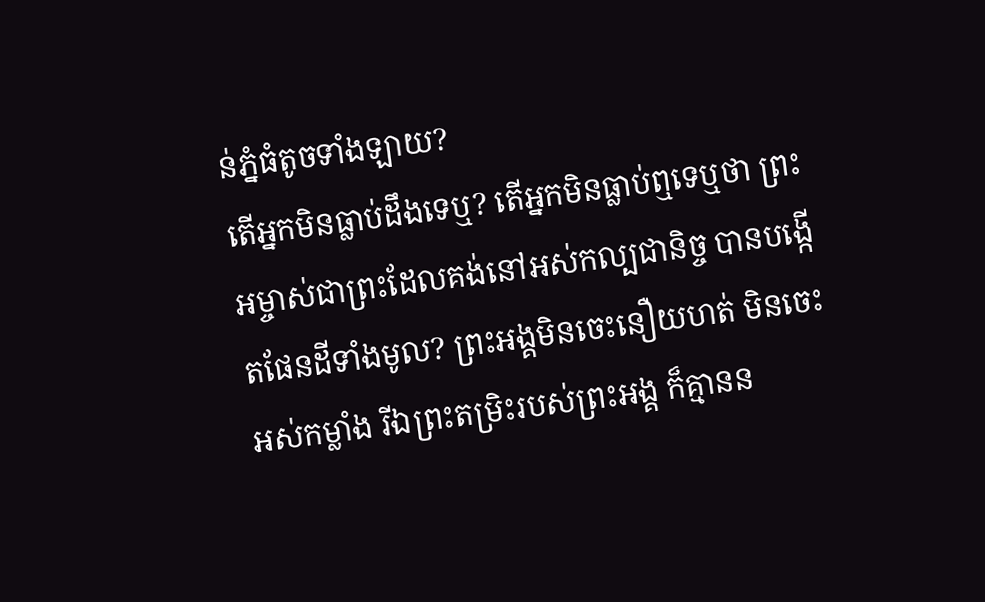ន់ភ្នំធំតូចទាំងឡាយ?
តើអ្នកមិនធ្លាប់ដឹងទេឬ? តើអ្នកមិនធ្លាប់ឮទេឬថា ព្រះអម្ចាស់ជាព្រះដែលគង់នៅអស់កល្បជានិច្ច បានបង្កើតផែនដីទាំងមូល? ព្រះអង្គមិនចេះនឿយហត់ មិនចេះអស់កម្លាំង រីឯព្រះតម្រិះរបស់ព្រះអង្គ ក៏គ្មានន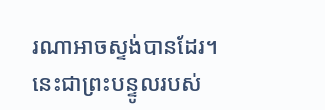រណាអាចស្ទង់បានដែរ។
នេះជាព្រះបន្ទូលរបស់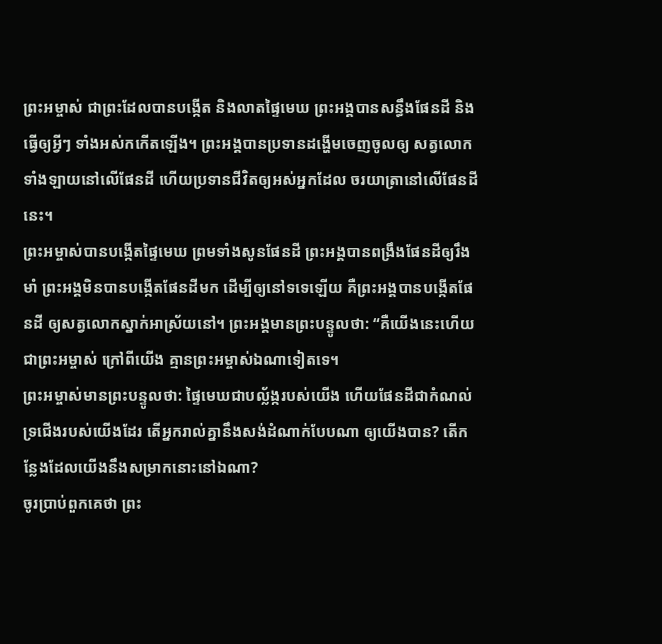ព្រះអម្ចាស់ ជាព្រះដែលបានបង្កើត និងលាតផ្ទៃមេឃ ព្រះអង្គបានសន្ធឹងផែនដី និងធ្វើឲ្យអ្វីៗ ទាំងអស់កកើតឡើង។ ព្រះអង្គបានប្រទានដង្ហើមចេញចូលឲ្យ សត្វលោកទាំងឡាយនៅលើផែនដី ហើយប្រទានជីវិតឲ្យអស់អ្នកដែល ចរយាត្រានៅលើផែនដីនេះ។
ព្រះអម្ចាស់បានបង្កើតផ្ទៃមេឃ ព្រមទាំងសូនផែនដី ព្រះអង្គបានពង្រឹងផែនដីឲ្យរឹងមាំ ព្រះអង្គមិនបានបង្កើតផែនដីមក ដើម្បីឲ្យនៅទទេឡើយ គឺព្រះអង្គបានបង្កើតផែនដី ឲ្យសត្វលោកស្នាក់អាស្រ័យនៅ។ ព្រះអង្គមានព្រះបន្ទូលថា: “គឺយើងនេះហើយជាព្រះអម្ចាស់ ក្រៅពីយើង គ្មានព្រះអម្ចាស់ឯណាទៀតទេ។
ព្រះអម្ចាស់មានព្រះបន្ទូលថា: ផ្ទៃមេឃជាបល្ល័ង្ករបស់យើង ហើយផែនដីជាកំណល់ទ្រជើងរបស់យើងដែរ តើអ្នករាល់គ្នានឹងសង់ដំណាក់បែបណា ឲ្យយើងបាន? តើកន្លែងដែលយើងនឹងសម្រាកនោះនៅឯណា?
ចូរប្រាប់ពួកគេថា ព្រះ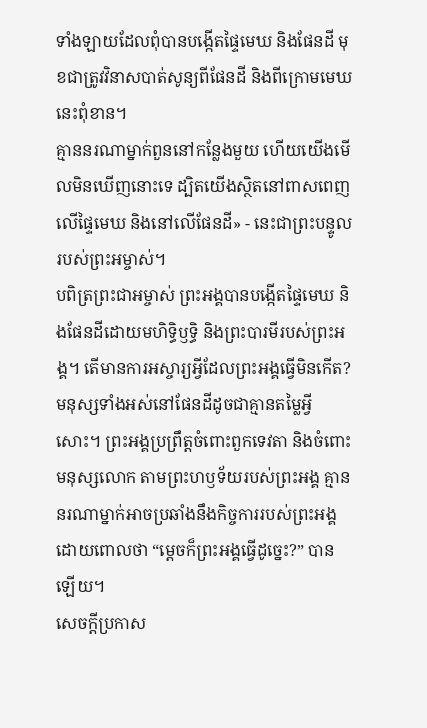ទាំងឡាយដែលពុំបានបង្កើតផ្ទៃមេឃ និងផែនដី មុខជាត្រូវវិនាសបាត់សូន្យពីផែនដី និងពីក្រោមមេឃនេះពុំខាន។
គ្មាននរណាម្នាក់ពួននៅកន្លែងមួយ ហើយយើងមើលមិនឃើញនោះទេ ដ្បិតយើងស្ថិតនៅពាសពេញលើផ្ទៃមេឃ និងនៅលើផែនដី» - នេះជាព្រះបន្ទូលរបស់ព្រះអម្ចាស់។
បពិត្រព្រះជាអម្ចាស់ ព្រះអង្គបានបង្កើតផ្ទៃមេឃ និងផែនដីដោយមហិទ្ធិឫទ្ធិ និងព្រះបារមីរបស់ព្រះអង្គ។ តើមានការអស្ចារ្យអ្វីដែលព្រះអង្គធ្វើមិនកើត?
មនុស្សទាំងអស់នៅផែនដីដូចជាគ្មានតម្លៃអ្វីសោះ។ ព្រះអង្គប្រព្រឹត្តចំពោះពួកទេវតា និងចំពោះមនុស្សលោក តាមព្រះហឫទ័យរបស់ព្រះអង្គ គ្មាននរណាម្នាក់អាចប្រឆាំងនឹងកិច្ចការរបស់ព្រះអង្គ ដោយពោលថា “ម្ដេចក៏ព្រះអង្គធ្វើដូច្នេះ?” បានឡើយ។
សេចក្ដីប្រកាស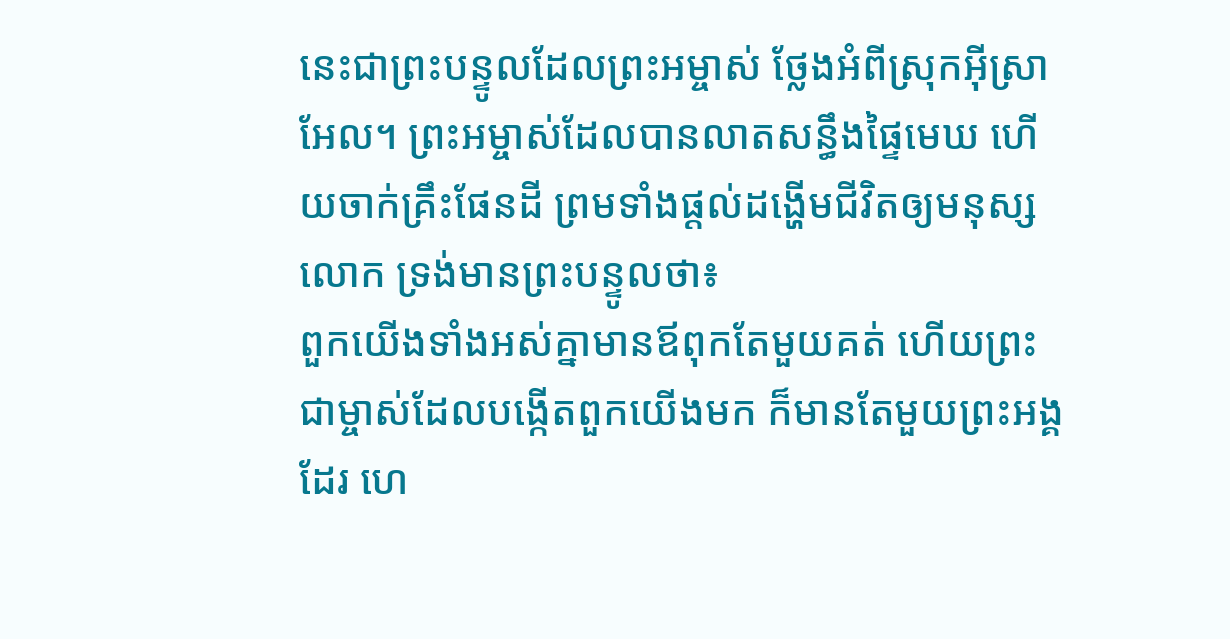នេះជាព្រះបន្ទូលដែលព្រះអម្ចាស់ ថ្លែងអំពីស្រុកអ៊ីស្រាអែល។ ព្រះអម្ចាស់ដែលបានលាតសន្ធឹងផ្ទៃមេឃ ហើយចាក់គ្រឹះផែនដី ព្រមទាំងផ្ដល់ដង្ហើមជីវិតឲ្យមនុស្សលោក ទ្រង់មានព្រះបន្ទូលថា៖
ពួកយើងទាំងអស់គ្នាមានឪពុកតែមួយគត់ ហើយព្រះជាម្ចាស់ដែលបង្កើតពួកយើងមក ក៏មានតែមួយព្រះអង្គដែរ ហេ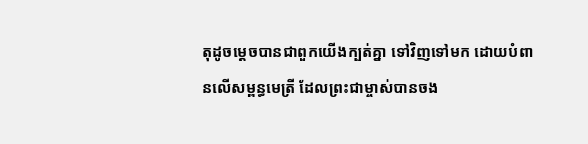តុដូចម្ដេចបានជាពួកយើងក្បត់គ្នា ទៅវិញទៅមក ដោយបំពានលើសម្ពន្ធមេត្រី ដែលព្រះជាម្ចាស់បានចង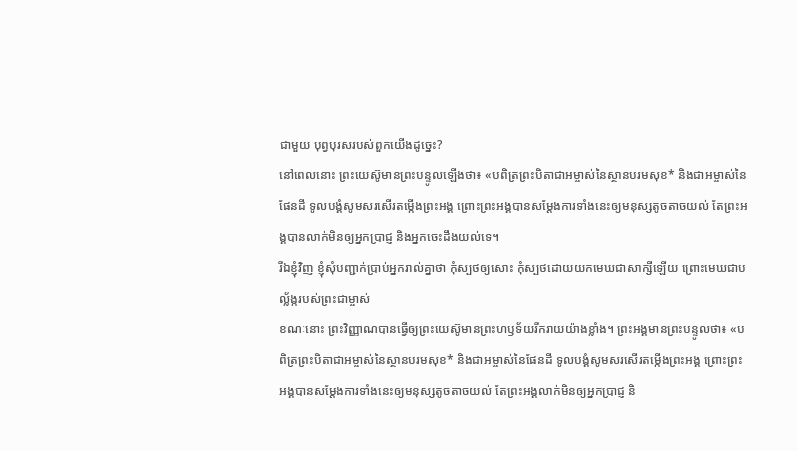ជាមួយ បុព្វបុរសរបស់ពួកយើងដូច្នេះ?
នៅពេលនោះ ព្រះយេស៊ូមានព្រះបន្ទូលឡើងថា៖ «បពិត្រព្រះបិតាជាអម្ចាស់នៃស្ថានបរមសុខ* និងជាអម្ចាស់នៃផែនដី ទូលបង្គំសូមសរសើរតម្កើងព្រះអង្គ ព្រោះព្រះអង្គបានសម្តែងការទាំងនេះឲ្យមនុស្សតូចតាចយល់ តែព្រះអង្គបានលាក់មិនឲ្យអ្នកប្រាជ្ញ និងអ្នកចេះដឹងយល់ទេ។
រីឯខ្ញុំវិញ ខ្ញុំសុំបញ្ជាក់ប្រាប់អ្នករាល់គ្នាថា កុំស្បថឲ្យសោះ កុំស្បថដោយយកមេឃជាសាក្សីឡើយ ព្រោះមេឃជាបល្ល័ង្ករបស់ព្រះជាម្ចាស់
ខណៈនោះ ព្រះវិញ្ញាណបានធ្វើឲ្យព្រះយេស៊ូមានព្រះហឫទ័យរីករាយយ៉ាងខ្លាំង។ ព្រះអង្គមានព្រះបន្ទូលថា៖ «បពិត្រព្រះបិតាជាអម្ចាស់នៃស្ថានបរមសុខ* និងជាអម្ចាស់នៃផែនដី ទូលបង្គំសូមសរសើរតម្កើងព្រះអង្គ ព្រោះព្រះអង្គបានសម្តែងការទាំងនេះឲ្យមនុស្សតូចតាចយល់ តែព្រះអង្គលាក់មិនឲ្យអ្នកប្រាជ្ញ និ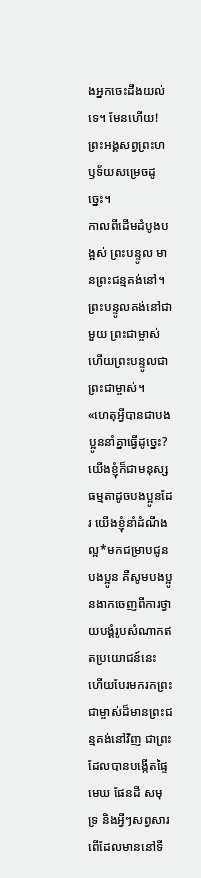ងអ្នកចេះដឹងយល់ទេ។ មែនហើយ! ព្រះអង្គសព្វព្រះហឫទ័យសម្រេចដូច្នេះ។
កាលពីដើមដំបូងបង្អស់ ព្រះបន្ទូល មានព្រះជន្មគង់នៅ។ ព្រះបន្ទូលគង់នៅជាមួយ ព្រះជាម្ចាស់ ហើយព្រះបន្ទូលជាព្រះជាម្ចាស់។
«ហេតុអ្វីបានជាបងប្អូននាំគ្នាធ្វើដូច្នេះ? យើងខ្ញុំក៏ជាមនុស្សធម្មតាដូចបងប្អូនដែរ យើងខ្ញុំនាំដំណឹងល្អ*មកជម្រាបជូនបងប្អូន គឺសូមបងប្អូនងាកចេញពីការថ្វាយបង្គំរូបសំណាកឥតប្រយោជន៍នេះ ហើយបែរមករកព្រះជាម្ចាស់ដ៏មានព្រះជន្មគង់នៅវិញ ជាព្រះដែលបានបង្កើតផ្ទៃមេឃ ផែនដី សមុទ្រ និងអ្វីៗសព្វសារពើដែលមាននៅទី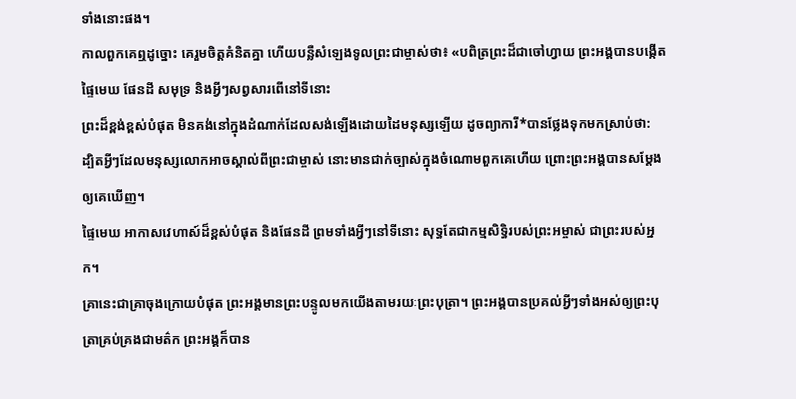ទាំងនោះផង។
កាលពួកគេឮដូច្នោះ គេរួមចិត្តគំនិតគ្នា ហើយបន្លឺសំឡេងទូលព្រះជាម្ចាស់ថា៖ «បពិត្រព្រះដ៏ជាចៅហ្វាយ ព្រះអង្គបានបង្កើតផ្ទៃមេឃ ផែនដី សមុទ្រ និងអ្វីៗសព្វសារពើនៅទីនោះ
ព្រះដ៏ខ្ពង់ខ្ពស់បំផុត មិនគង់នៅក្នុងដំណាក់ដែលសង់ឡើងដោយដៃមនុស្សឡើយ ដូចព្យាការី*បានថ្លែងទុកមកស្រាប់ថា:
ដ្បិតអ្វីៗដែលមនុស្សលោកអាចស្គាល់ពីព្រះជាម្ចាស់ នោះមានជាក់ច្បាស់ក្នុងចំណោមពួកគេហើយ ព្រោះព្រះអង្គបានសម្តែងឲ្យគេឃើញ។
ផ្ទៃមេឃ អាកាសវេហាស៍ដ៏ខ្ពស់បំផុត និងផែនដី ព្រមទាំងអ្វីៗនៅទីនោះ សុទ្ធតែជាកម្មសិទ្ធិរបស់ព្រះអម្ចាស់ ជាព្រះរបស់អ្នក។
គ្រានេះជាគ្រាចុងក្រោយបំផុត ព្រះអង្គមានព្រះបន្ទូលមកយើងតាមរយៈព្រះបុត្រា។ ព្រះអង្គបានប្រគល់អ្វីៗទាំងអស់ឲ្យព្រះបុត្រាគ្រប់គ្រងជាមត៌ក ព្រះអង្គក៏បាន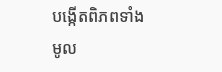បង្កើតពិភពទាំងមូល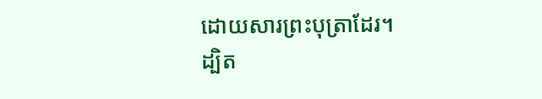ដោយសារព្រះបុត្រាដែរ។
ដ្បិត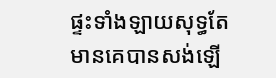ផ្ទះទាំងឡាយសុទ្ធតែមានគេបានសង់ឡើ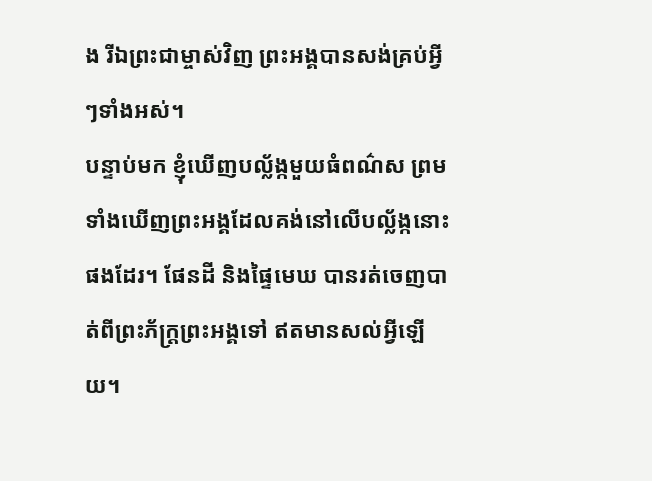ង រីឯព្រះជាម្ចាស់វិញ ព្រះអង្គបានសង់គ្រប់អ្វីៗទាំងអស់។
បន្ទាប់មក ខ្ញុំឃើញបល្ល័ង្កមួយធំពណ៌ស ព្រមទាំងឃើញព្រះអង្គដែលគង់នៅលើបល្ល័ង្កនោះផងដែរ។ ផែនដី និងផ្ទៃមេឃ បានរត់ចេញបាត់ពីព្រះភ័ក្ត្រព្រះអង្គទៅ ឥតមានសល់អ្វីឡើយ។